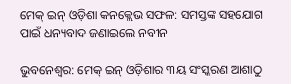ମେକ୍ ଇନ୍ ଓଡ଼ିଶା କନକ୍ଲେଭ ସଫଳ: ସମସ୍ତଙ୍କ ସହଯୋଗ ପାଇଁ ଧନ୍ୟବାଦ ଜଣାଇଲେ ନବୀନ

ଭୁବନେଶ୍ବର: ମେକ୍ ଇନ୍ ଓଡ଼ିଶାର ୩ୟ ସଂସ୍କରଣ ଆଶାଠୁ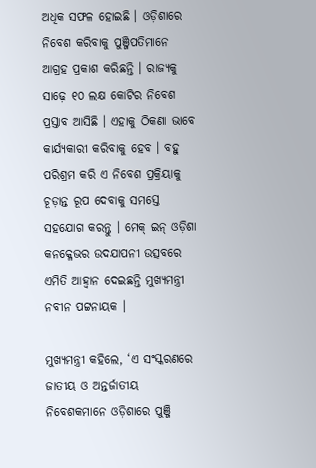ଅଧିକ ସଫଳ ହୋଇଛି । ଓଡ଼ିଶାରେ ନିବେଶ କରିବାକୁ ପୁଞ୍ଜିପତିମାନେ ଆଗ୍ରହ ପ୍ରକାଶ କରିଛନ୍ତି । ରାଜ୍ୟକୁ ସାଢ଼େ ୧୦ ଲକ୍ଷ କୋଟିର ନିବେଶ ପ୍ରସ୍ତାବ ଆସିଛି । ଏହାକୁ ଠିକଣା ଭାବେ କାର୍ଯ୍ୟକାରୀ କରିବାକୁ ହେବ । ବହୁ ପରିଶ୍ରମ କରି ଏ ନିବେଶ ପ୍ରକ୍ରିୟାକୁ ଚୂଡ଼ାନ୍ତ ରୂପ ଦେବାକୁ ସମସ୍ତେ ସହଯୋଗ କରନ୍ତୁ । ମେକ୍ ଇନ୍ ଓଡ଼ିଶା କନକ୍ଳେଭର ଉଦଯାପନୀ ଉତ୍ସବରେ ଏମିତି ଆହ୍ବାନ ଦେଇଛନ୍ତି ମୁଖ୍ୟମନ୍ତ୍ରୀ ନବୀନ ପଟ୍ଟନାୟକ ।

ମୁଖ୍ୟମନ୍ତ୍ରୀ କହିଲେ, ‘ଏ ସଂସ୍କରଣରେ ଜାତୀୟ ଓ ଅନ୍ତର୍ଜାତୀୟ ନିବେଶକମାନେ ଓଡ଼ିଶାରେ ପୁଞ୍ଜି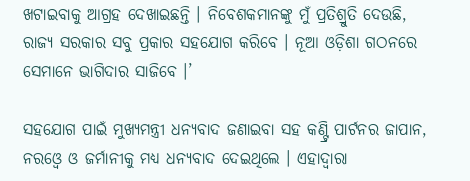ଖଟାଇବାକୁ ଆଗ୍ରହ ଦେଖାଇଛନ୍ତି । ନିବେଶକମାନଙ୍କୁ ମୁଁ ପ୍ରତିଶ୍ରୁତି ଦେଉଛି, ରାଜ୍ୟ ସରକାର ସବୁ ପ୍ରକାର ସହଯୋଗ କରିବେ । ନୂଆ ଓଡ଼ିଶା ଗଠନରେ ସେମାନେ ଭାଗିଦାର ସାଜିବେ ।’

ସହଯୋଗ ପାଇଁ ମୁଖ୍ୟମନ୍ତ୍ରୀ ଧନ୍ୟବାଦ ଜଣାଇବା ସହ କଣ୍ଟ୍ରି ପାର୍ଟନର ଜାପାନ, ନରଓ୍ବେ ଓ ଜର୍ମାନୀକୁ ମଧ୍ୟ ଧନ୍ୟବାଦ ଦେଇଥିଲେ । ଏହାଦ୍ବାରା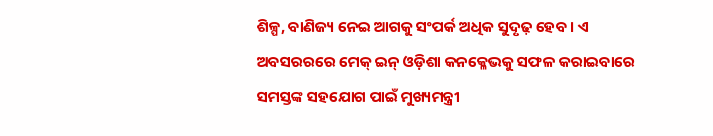ଶିଳ୍ପ, ବାଣିଜ୍ୟ ନେଇ ଆଗକୁ ସଂପର୍କ ଅଧିକ ସୁଦୃଢ଼ ହେବ । ଏ ଅବସରରରେ ମେକ୍ ଇନ୍ ଓଡ଼ିଶା କନକ୍ଳେଭକୁ ସଫଳ କରାଇବାରେ ସମସ୍ତଙ୍କ ସହଯୋଗ ପାଇଁ ମୁଖ୍ୟମନ୍ତ୍ରୀ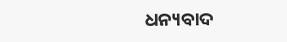ଧନ୍ୟବାଦ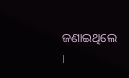ଜଣାଇଥିଲେ ।